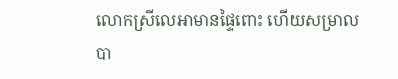លោកស្រីលេអាមានផ្ទៃពោះ ហើយសម្រាលបា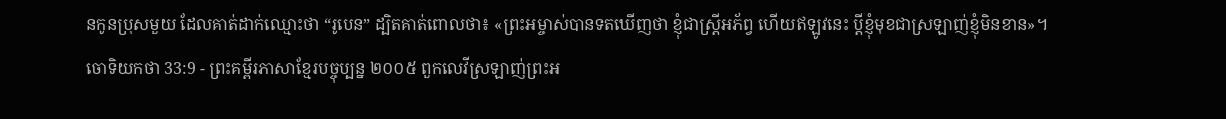នកូនប្រុសមួយ ដែលគាត់ដាក់ឈ្មោះថា “រូបេន” ដ្បិតគាត់ពោលថា៖ «ព្រះអម្ចាស់បានទតឃើញថា ខ្ញុំជាស្ត្រីអភ័ព្វ ហើយឥឡូវនេះ ប្ដីខ្ញុំមុខជាស្រឡាញ់ខ្ញុំមិនខាន»។
ចោទិយកថា 33:9 - ព្រះគម្ពីរភាសាខ្មែរបច្ចុប្បន្ន ២០០៥ ពួកលេវីស្រឡាញ់ព្រះអ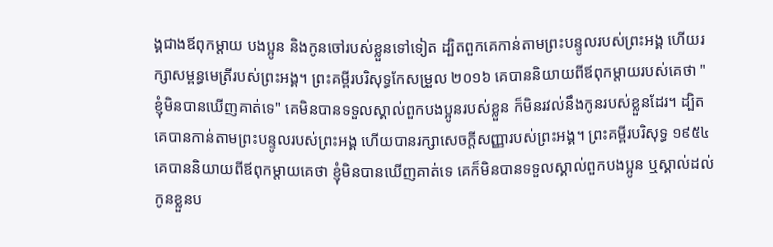ង្គជាងឪពុកម្ដាយ បងប្អូន និងកូនចៅរបស់ខ្លួនទៅទៀត ដ្បិតពួកគេកាន់តាមព្រះបន្ទូលរបស់ព្រះអង្គ ហើយរក្សាសម្ពន្ធមេត្រីរបស់ព្រះអង្គ។ ព្រះគម្ពីរបរិសុទ្ធកែសម្រួល ២០១៦ គេបាននិយាយពីឪពុកម្តាយរបស់គេថា "ខ្ញុំមិនបានឃើញគាត់ទេ" គេមិនបានទទួលស្គាល់ពួកបងប្អូនរបស់ខ្លួន ក៏មិនរវល់នឹងកូនរបស់ខ្លួនដែរ។ ដ្បិតគេបានកាន់តាមព្រះបន្ទូលរបស់ព្រះអង្គ ហើយបានរក្សាសេចក្ដីសញ្ញារបស់ព្រះអង្គ។ ព្រះគម្ពីរបរិសុទ្ធ ១៩៥៤ គេបាននិយាយពីឪពុកម្តាយគេថា ខ្ញុំមិនបានឃើញគាត់ទេ គេក៏មិនបានទទួលស្គាល់ពួកបងប្អូន ឬស្គាល់ដល់កូនខ្លួនប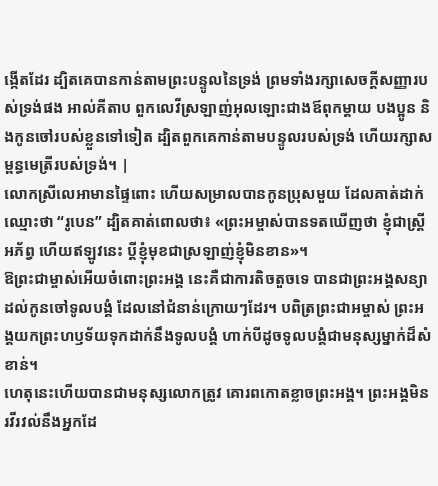ង្កើតដែរ ដ្បិតគេបានកាន់តាមព្រះបន្ទូលនៃទ្រង់ ព្រមទាំងរក្សាសេចក្ដីសញ្ញារបស់ទ្រង់ផង អាល់គីតាប ពួកលេវីស្រឡាញ់អុលឡោះជាងឪពុកម្តាយ បងប្អូន និងកូនចៅរបស់ខ្លួនទៅទៀត ដ្បិតពួកគេកាន់តាមបន្ទូលរបស់ទ្រង់ ហើយរក្សាសម្ពន្ធមេត្រីរបស់ទ្រង់។ |
លោកស្រីលេអាមានផ្ទៃពោះ ហើយសម្រាលបានកូនប្រុសមួយ ដែលគាត់ដាក់ឈ្មោះថា “រូបេន” ដ្បិតគាត់ពោលថា៖ «ព្រះអម្ចាស់បានទតឃើញថា ខ្ញុំជាស្ត្រីអភ័ព្វ ហើយឥឡូវនេះ ប្ដីខ្ញុំមុខជាស្រឡាញ់ខ្ញុំមិនខាន»។
ឱព្រះជាម្ចាស់អើយចំពោះព្រះអង្គ នេះគឺជាការតិចតួចទេ បានជាព្រះអង្គសន្យាដល់កូនចៅទូលបង្គំ ដែលនៅជំនាន់ក្រោយៗដែរ។ បពិត្រព្រះជាអម្ចាស់ ព្រះអង្គយកព្រះហឫទ័យទុកដាក់នឹងទូលបង្គំ ហាក់បីដូចទូលបង្គំជាមនុស្សម្នាក់ដ៏សំខាន់។
ហេតុនេះហើយបានជាមនុស្សលោកត្រូវ គោរពកោតខ្លាចព្រះអង្គ។ ព្រះអង្គមិនរវីរវល់នឹងអ្នកដែ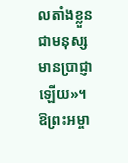លតាំងខ្លួន ជាមនុស្សមានប្រាជ្ញាឡើយ»។
ឱព្រះអម្ចា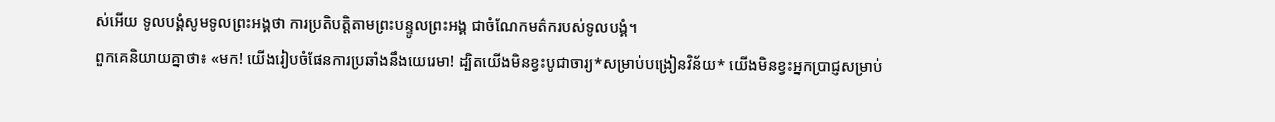ស់អើយ ទូលបង្គំសូមទូលព្រះអង្គថា ការប្រតិបត្តិតាមព្រះបន្ទូលព្រះអង្គ ជាចំណែកមត៌ករបស់ទូលបង្គំ។
ពួកគេនិយាយគ្នាថា៖ «មក! យើងរៀបចំផែនការប្រឆាំងនឹងយេរេមា! ដ្បិតយើងមិនខ្វះបូជាចារ្យ*សម្រាប់បង្រៀនវិន័យ* យើងមិនខ្វះអ្នកប្រាជ្ញសម្រាប់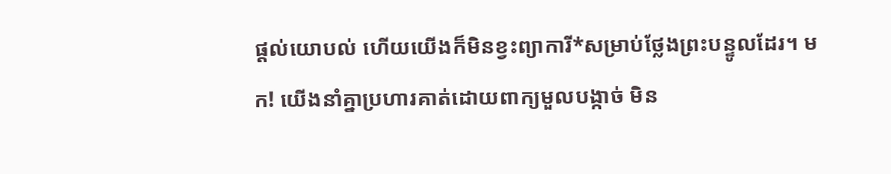ផ្ដល់យោបល់ ហើយយើងក៏មិនខ្វះព្យាការី*សម្រាប់ថ្លែងព្រះបន្ទូលដែរ។ មក! យើងនាំគ្នាប្រហារគាត់ដោយពាក្យមួលបង្កាច់ មិន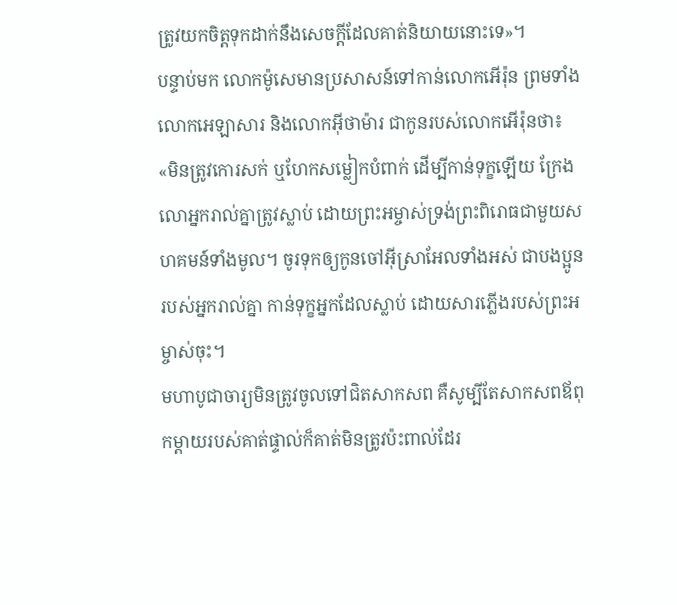ត្រូវយកចិត្តទុកដាក់នឹងសេចក្ដីដែលគាត់និយាយនោះទេ»។
បន្ទាប់មក លោកម៉ូសេមានប្រសាសន៍ទៅកាន់លោកអើរ៉ុន ព្រមទាំងលោកអេឡាសារ និងលោកអ៊ីថាម៉ារ ជាកូនរបស់លោកអើរ៉ុនថា៖ «មិនត្រូវកោរសក់ ឬហែកសម្លៀកបំពាក់ ដើម្បីកាន់ទុក្ខឡើយ ក្រែងលោអ្នករាល់គ្នាត្រូវស្លាប់ ដោយព្រះអម្ចាស់ទ្រង់ព្រះពិរោធជាមួយសហគមន៍ទាំងមូល។ ចូរទុកឲ្យកូនចៅអ៊ីស្រាអែលទាំងអស់ ជាបងប្អូនរបស់អ្នករាល់គ្នា កាន់ទុក្ខអ្នកដែលស្លាប់ ដោយសារភ្លើងរបស់ព្រះអម្ចាស់ចុះ។
មហាបូជាចារ្យមិនត្រូវចូលទៅជិតសាកសព គឺសូម្បីតែសាកសពឪពុកម្ដាយរបស់គាត់ផ្ទាល់ក៏គាត់មិនត្រូវប៉ះពាល់ដែរ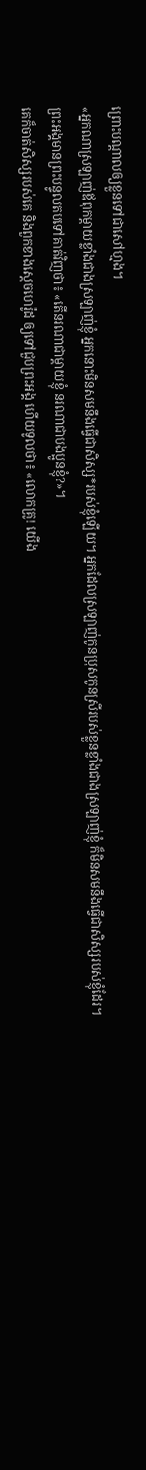ព្រោះបណ្ដាលឲ្យខ្លួនទៅជាសៅហ្មង។
«អ្នកណាស្រឡាញ់ឪពុកម្ដាយខ្លាំងជាងស្រឡាញ់ខ្ញុំ អ្នកនោះមិនសមនឹងធ្វើជាសិស្ស*របស់ខ្ញុំឡើយ។ អ្នកដែលស្រឡាញ់កូនប្រុសកូនស្រីរបស់ខ្លួនខ្លាំងជាងស្រឡាញ់ខ្ញុំ ក៏មិនសមនឹងធ្វើជាសិស្សរបស់ខ្ញុំដែរ។
ព្រះអង្គមានព្រះបន្ទូលតបទៅគាត់វិញថា៖ «តើនរណាជាម្ដាយខ្ញុំ នរណាជាបងប្អូនខ្ញុំ?»។
គេក៏ចាត់សិស្សរបស់គេ និងពួកខាងស្ដេចហេរ៉ូដ ឲ្យទៅជួបព្រះអង្គ ហើយទូលថា៖ «លោកគ្រូ! យើង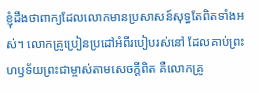ខ្ញុំដឹងថាពាក្យដែលលោកមានប្រសាសន៍សុទ្ធតែពិតទាំងអស់។ លោកគ្រូប្រៀនប្រដៅអំពីរបៀបរស់នៅ ដែលគាប់ព្រះហឫទ័យព្រះជាម្ចាស់តាមសេចក្ដីពិត គឺលោកគ្រូ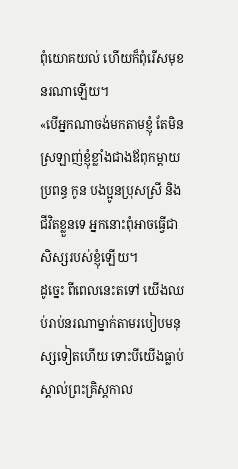ពុំយោគយល់ ហើយក៏ពុំរើសមុខនរណាឡើយ។
«បើអ្នកណាចង់មកតាមខ្ញុំ តែមិនស្រឡាញ់ខ្ញុំខ្លាំងជាងឪពុកម្ដាយ ប្រពន្ធ កូន បងប្អូនប្រុសស្រី និងជីវិតខ្លួនទេ អ្នកនោះពុំអាចធ្វើជាសិស្សរបស់ខ្ញុំឡើយ។
ដូច្នេះ ពីពេលនេះតទៅ យើងឈប់រាប់នរណាម្នាក់តាមរបៀបមនុស្សទៀតហើយ ទោះបីយើងធ្លាប់ស្គាល់ព្រះគ្រិស្តកាល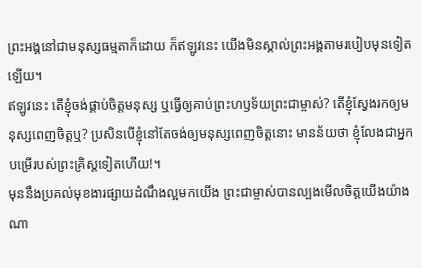ព្រះអង្គនៅជាមនុស្សធម្មតាក៏ដោយ ក៏ឥឡូវនេះ យើងមិនស្គាល់ព្រះអង្គតាមរបៀបមុនទៀតឡើយ។
ឥឡូវនេះ តើខ្ញុំចង់ផ្គាប់ចិត្តមនុស្ស ឬធ្វើឲ្យគាប់ព្រះហឫទ័យព្រះជាម្ចាស់? តើខ្ញុំស្វែងរកឲ្យមនុស្សពេញចិត្តឬ? ប្រសិនបើខ្ញុំនៅតែចង់ឲ្យមនុស្សពេញចិត្តនោះ មានន័យថា ខ្ញុំលែងជាអ្នកបម្រើរបស់ព្រះគ្រិស្តទៀតហើយ!។
មុននឹងប្រគល់មុខងារផ្សាយដំណឹងល្អមកយើង ព្រះជាម្ចាស់បានល្បងមើលចិត្តយើងយ៉ាងណា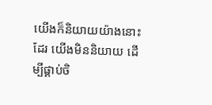យើងក៏និយាយយ៉ាងនោះដែរ យើងមិននិយាយ ដើម្បីផ្គាប់ចិ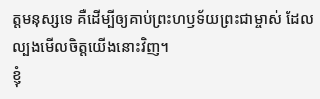ត្តមនុស្សទេ គឺដើម្បីឲ្យគាប់ព្រះហឫទ័យព្រះជាម្ចាស់ ដែលល្បងមើលចិត្តយើងនោះវិញ។
ខ្ញុំ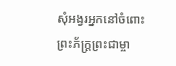សុំអង្វរអ្នកនៅចំពោះព្រះភ័ក្ត្រព្រះជាម្ចា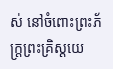ស់ នៅចំពោះព្រះភ័ក្ត្រព្រះគ្រិស្តយេ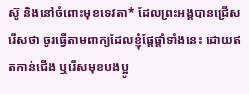ស៊ូ និងនៅចំពោះមុខទេវតា* ដែលព្រះអង្គបានជ្រើសរើសថា ចូរធ្វើតាមពាក្យដែលខ្ញុំផ្ដែផ្ដាំទាំងនេះ ដោយឥតកាន់ជើង ឬរើសមុខបងប្អូ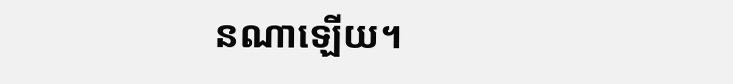នណាឡើយ។